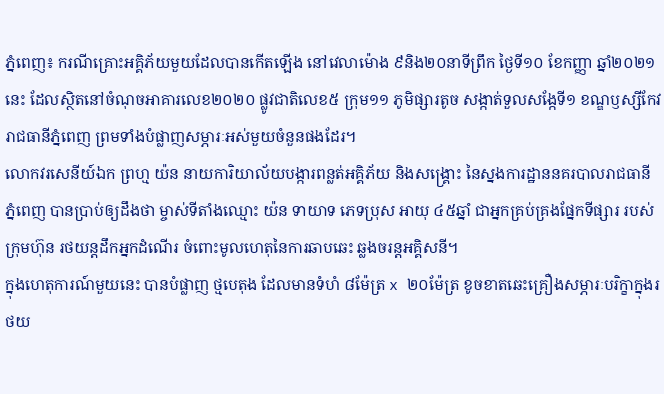ភ្នំពេញ៖ ករណីគ្រោះអគ្គិភ័យមួយដែលបានកើតឡើង នៅវេលាម៉ោង ៩និង២០នាទីព្រឹក ថ្ងៃទី១០ ខែកញ្ញា ឆ្នាំ២០២១នេះ ដែលស្ថិតនៅចំណុចអាគារលេខ២០២០ ផ្លូវជាតិលេខ៥ ក្រុម១១ ភូមិផ្សារតូច សង្កាត់ទួលសង្កែទី១ ខណ្ឌឫស្សីកែវ រាជធានីភ្នំពេញ ព្រមទាំងបំផ្លាញសម្ភារៈអស់មួយចំនួនផងដែរ។
លោកវរសេនីយ៍ឯក ព្រហ្ម យ៉ន នាយការិយាល័យបង្ការពន្លត់អគ្គិភ័យ និងសង្គ្រោះ នៃស្នងការដ្ឋាននគរបាលរាជធានីភ្នំពេញ បានប្រាប់ឲ្យដឹងថា ម្ចាស់ទីតាំងឈ្មោះ យ៉ន ទាយាទ ភេទប្រុស អាយុ ៤៥ឆ្នាំ ជាអ្នកគ្រប់គ្រងផ្នែកទីផ្សារ របស់ក្រុមហ៊ុន រថយន្តដឹកអ្នកដំណេីរ ចំពោះមូលហេតុនៃការឆាបឆេះ ឆ្លងចរន្តអគ្គិសនី។
ក្នុងហេតុការណ៍មួយនេះ បានបំផ្លាញ ថ្មបេតុង ដែលមានទំហំ ៨ម៉ែត្រ x ២០ម៉ែត្រ ខូចខាតឆេះគ្រឿងសម្ភារៈបរិក្ខាក្នុងរថយ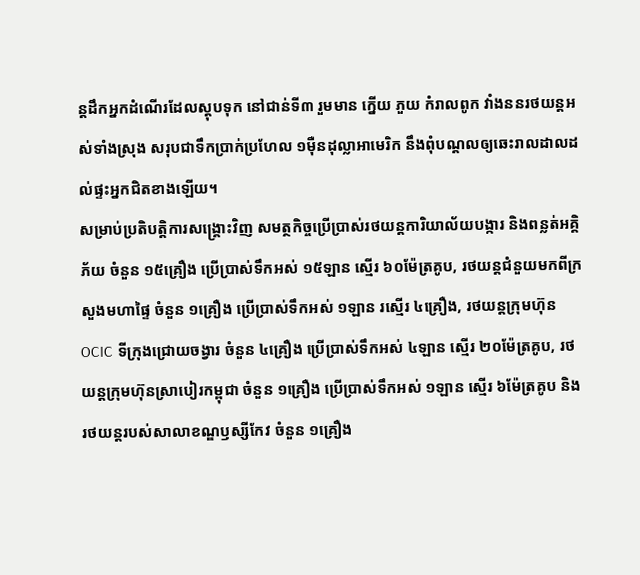ន្តដឹកអ្នកដំណេីរដែលស្តុបទុក នៅជាន់ទី៣ រួមមាន ក្នេីយ ភួយ កំរាលពូក វាំងននរថយន្តអស់ទាំងស្រុង សរុបជាទឹកប្រាក់ប្រហែល ១ម៉ឺនដុល្លាអាមេរិក នឹងពុំបណ្តលឲ្យឆេះរាលដាលដល់ផ្ទះអ្នកជិតខាងឡេីយ។
សម្រាប់ប្រតិបត្តិការសង្គ្រោះវិញ សមត្ថកិច្ចប្រើប្រាស់រថយន្ដការិយាល័យបង្ការ និងពន្លត់អគ្គិភ័យ ចំនួន ១៥គ្រឿង ប្រើប្រាស់ទឹកអស់ ១៥ឡាន ស្មើរ ៦០ម៉ែត្រគូប, រថយន្តជំនួយមកពីក្រសួងមហាផ្ទៃ ចំនួន ១គ្រឿង ប្រេីប្រាស់ទឹកអស់ ១ឡាន រស្មេីរ ៤គ្រឿង, រថយន្តក្រុមហ៊ុន OCIC ទីក្រុងជ្រោយចង្វារ ចំនួន ៤គ្រឿង ប្រេីប្រាស់ទឹកអស់ ៤ឡាន ស្មេីរ ២០ម៉ែត្រគូប, រថយន្តក្រុមហ៊ុនស្រាបៀរកម្ពុជា ចំនួន ១គ្រឿង ប្រេីប្រាស់ទឹកអស់ ១ឡាន ស្មេីរ ៦ម៉ែត្រគូប និងរថយន្តរបស់សាលាខណ្ឌឫស្សីកែវ ចំនួន ១គ្រឿង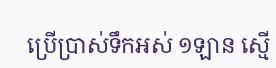ប្រេីប្រាស់ទឹកអស់ ១ឡាន ស្មេី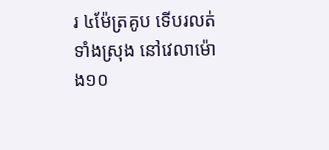រ ៤ម៉ែត្រគូប ទើបរលត់ទាំងស្រុង នៅវេលាម៉ោង១០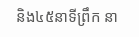និង៤៥នាទីព្រឹក នា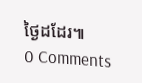ថ្ងៃដដែរ៕
0 Comments